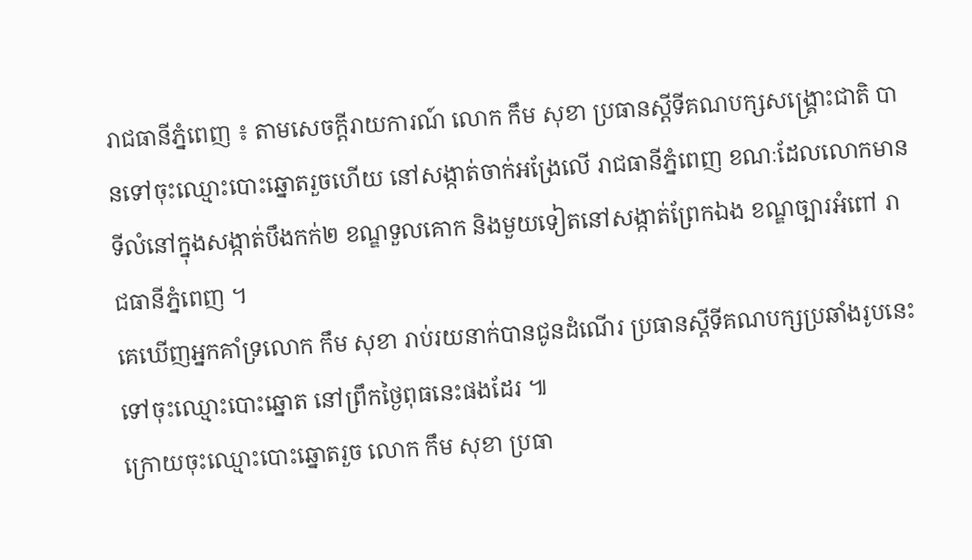រាជធានីភ្នំពេញ ៖ តាមសេចក្តីរាយការណ៍ លោក កឹម សុខា ប្រធានស្តីទីគណបក្សសង្គ្រោះជាតិ បានទៅចុះឈ្មោះបោះឆ្នោតរួចហើយ នៅសង្កាត់ចាក់អង្រែលើ រាជធានីភ្នំពេញ ខណៈដែលលោកមានទីលំនៅក្នុងសង្កាត់បឹងកក់២ ខណ្ឌទួលគោក និងមួយទៀតនៅសង្កាត់ព្រែកឯង ខណ្ឌច្បារអំពៅ រាជធានីភ្នំពេញ ។
គេឃើញអ្នកគាំទ្រលោក កឹម សុខា រាប់រយនាក់បានជូនដំណើរ ប្រធានស្តីទីគណបក្សប្រឆាំងរូបនេះ ទៅចុះឈ្មោះបោះឆ្នោត នៅព្រឹកថ្ងៃពុធនេះផងដែរ ៕
ក្រោយចុះឈ្មោះបោះឆ្នោតរួច លោក កឹម សុខា ប្រធា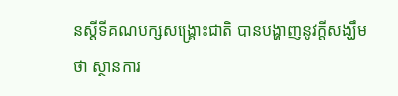នស្តីទីគណបក្សសង្គ្រោះជាតិ បានបង្ហាញនូវក្តីសង្ឃឹមថា ស្ថានការ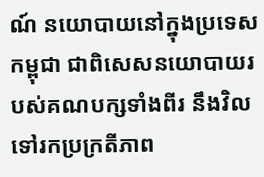ណ៍ នយោបាយនៅក្នុងប្រទេសកម្ពុជា ជាពិសេសនយោបាយរបស់គណបក្សទាំងពីរ នឹងវិលទៅរកប្រក្រតីភាព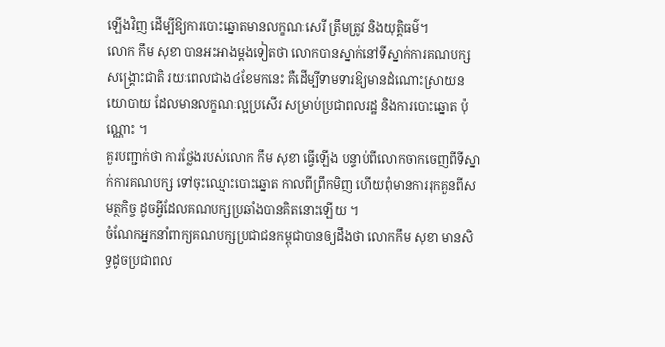ឡើងវិញ ដើម្បីឱ្យការបោះឆ្នោតមានលក្ខណៈសេរី ត្រឹមត្រូវ និងយុត្តិធម៌។
លោក កឹម សុខា បានអះអាងម្តងទៀតថា លោកបានស្នាក់នៅទីស្នាក់ការគណបក្សសង្គ្រោះជាតិ រយៈពេលជាង៤ខែមកនេះ គឺដើម្បីទាមទារឱ្យមានដំណោះស្រាយនយោបាយ ដែលមានលក្ខណៈល្អប្រសើរ សម្រាប់ប្រជាពលរដ្ឋ និងការបោះឆ្នោត ប៉ុណ្ណោះ ។
គួរបញ្ជាក់ថា ការថ្លែងរបស់លោក កឹម សុខា ធ្វើឡើង បន្ទាប់ពីលោកចាកចេញពីទីស្នាក់ការគណបក្ស ទៅចុះឈ្មោះបោះឆ្នោត កាលពីព្រឹកមិញ ហើយពុំមានការរុកគួនពីសមត្ថកិច្ច ដូចអ្វីដែលគណបក្សប្រឆាំងបានគិតនោះឡើយ ។
ចំណែកអ្នកនាំពាក្យគណបក្សប្រជាជនកម្ពុជាបានឲ្យដឹងថា លោកកឹម សុខា មានសិទ្ធដូចប្រជាពល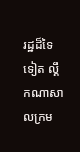រដ្ឋដ៏ទៃទៀត ល្គឹកណាសាលក្រម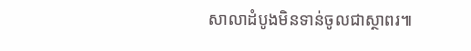សាលាដំបូងមិនទាន់ចូលជាស្ថាពរ៕